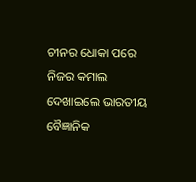ଚୀନର ଧୋକା ପରେ ନିଜର କମାଲ ଦେଖାଇଲେ ଭାରତୀୟ ବୈଜ୍ଞାନିକ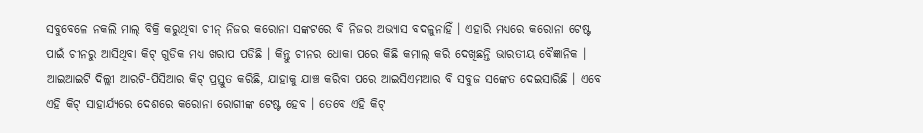ସବୁବେଳେ ନକଲି ମାଲ୍ ବିକ୍ରି କରୁଥିବା ଚୀନ୍ ନିଜର କରୋନା ସଙ୍କଟରେ ବି ନିଜର ଅଭ୍ୟାସ ବଦଳୁନାହିଁ । ଏହାରି ମଧ୍ୟରେ କରୋନା ଟେଷ୍ଟ ପାଇଁ ଚୀନରୁ ଆସିଥିବା କିଟ୍ ଗୁଡିକ ମଧ୍ୟ ଖରାପ ପଡିଛି । କିନ୍ତୁ ଚୀନର ଧୋକା ପରେ କିଛି କମାଲ୍ କରି ଦେଖିଛନ୍ତି ଭାରତୀୟ ବୈଜ୍ଞାନିକ । ଆଇଆଇଟି ଦିଲ୍ଲୀ ଆରଟି-ପିସିଆର କିଟ୍ ପ୍ରସ୍ତୁତ କରିଛି, ଯାହାକୁ ଯାଞ୍ଚ କରିବା ପରେ ଆଇସିଏମଆର ବି ସବୁଜ ସଙ୍କେତ ଦେଇସାରିଛି । ଏବେ ଏହି କିଟ୍ ସାହାର୍ଯ୍ୟରେ ଦେଶରେ କରୋନା ରୋଗୀଙ୍କ ଟେଷ୍ଟ ହେବ । ତେବେ ଏହି କିଟ୍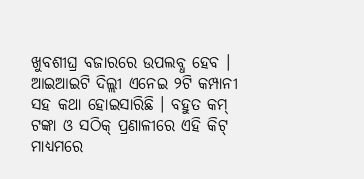ଖୁବଶୀଘ୍ର ବଜାରରେ ଉପଲବ୍ଧ ହେବ । ଆଇଆଇଟି ଦିଲ୍ଲୀ ଏନେଇ ୨ଟି କମ୍ପାନୀ ସହ କଥା ହୋଇସାରିଛି । ବହୁତ କମ୍ ଟଙ୍କା ଓ ସଠିକ୍ ପ୍ରଣାଳୀରେ ଏହି କିଟ୍ ମାଧ୍ୟମରେ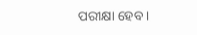ପରୀକ୍ଷା ହେବ ।